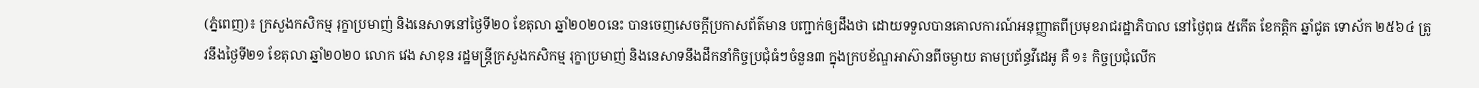(ភ្នំពេញ)៖ ក្រសួងកសិកម្ម រុក្ខាប្រមាញ់ និងនេសាទនៅថ្ងៃទី២០ ខែតុលា ឆ្នាំ២០២០នេះ បានចេញសេចក្តីប្រកាសព័ត៌មាន បញ្ជាក់ឲ្យដឹងថា ដោយទទួលបានគោលការណ៍អនុញ្ញាតពីប្រមុខរាជរដ្ឋាភិបាល នៅថ្ងៃពុធ ៥កើត ខែកត្តិក ឆ្នាំជូត ទោស័ក ២៥៦៤ ត្រូវនឹងថ្ងៃទី២១ ខែតុលា ឆ្នាំ២០២០ លោក វេង សាខុន រដ្ឋមន្ត្រីក្រសួងកសិកម្ម រុក្ខាប្រមាញ់ និងនេសាទនឹងដឹកនាំកិច្ចប្រជុំធំៗចំនួន៣ ក្នុងក្របខ័ណ្ឌអាស៊ានពីចម្ងាយ តាមប្រព័ន្ធវីដេអូ គឺ ១៖ កិច្ចប្រជុំលើក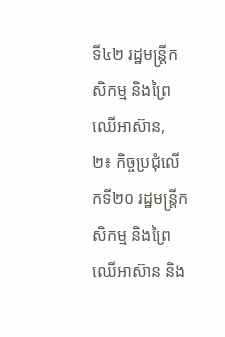ទី៤២ រដ្ឋមន្រ្តីកសិកម្ម និងព្រៃឈើអាស៊ាន, ២៖ កិច្ចប្រជុំលើកទី២០ រដ្ឋមន្រ្តីកសិកម្ម និងព្រៃឈើអាស៊ាន និង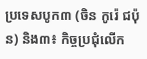ប្រទេសបូក៣ (ចិន កូរ៉េ ជប៉ុន) និង៣៖ កិច្ចប្រជុំលើក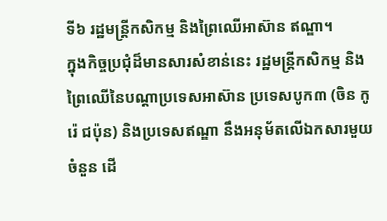ទី៦ រដ្ឋមន្រ្តីកសិកម្ម និងព្រៃឈើអាស៊ាន ឥណ្ឌា។
ក្នុងកិច្ចប្រជុំដ៏មានសារសំខាន់នេះ រដ្ឋមន្ត្រីកសិកម្ម និងព្រៃឈើនៃបណ្តាប្រទេសអាស៊ាន ប្រទេសបូក៣ (ចិន កូរ៉េ ជប៉ុន) និងប្រទេសឥណ្ឌា នឹងអនុម័តលើឯកសារមួយចំនួន ដើ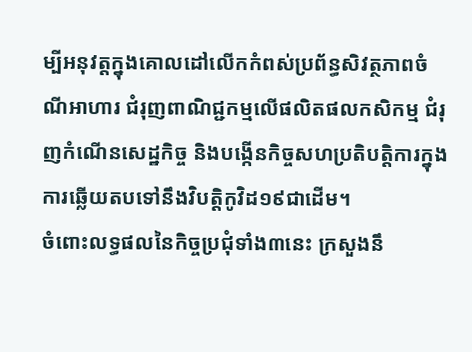ម្បីអនុវត្តក្នុងគោលដៅលើកកំពស់ប្រព័ន្ធសិវត្ថភាពចំណីអាហារ ជំរុញពាណិជ្ជកម្មលើផលិតផលកសិកម្ម ជំរុញកំណើនសេដ្ឋកិច្ច និងបង្កើនកិច្ចសហប្រតិបត្តិការក្នុងការឆ្លើយតបទៅនឹងវិបត្តិកូវិដ១៩ជាដើម។
ចំពោះលទ្ធផលនៃកិច្ចប្រជុំទាំង៣នេះ ក្រសួងនឹ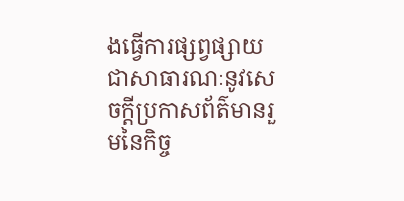ងធ្វើការផ្សព្វផ្សាយជាសាធារណៈនូវសេចក្តីប្រកាសព័ត៌មានរួមនៃកិច្ច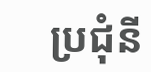ប្រជុំនី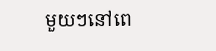មួយៗនៅពេ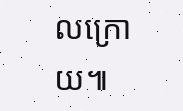លក្រោយ៕